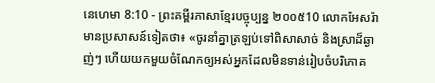នេហេមា 8:10 - ព្រះគម្ពីរភាសាខ្មែរបច្ចុប្បន្ន ២០០៥10 លោកអែសរ៉ាមានប្រសាសន៍ទៀតថា៖ «ចូរនាំគ្នាត្រឡប់ទៅពិសាសាច់ និងស្រាដ៏ឆ្ងាញ់ៗ ហើយយកមួយចំណែកឲ្យអស់អ្នកដែលមិនទាន់រៀបចំបរិភោគ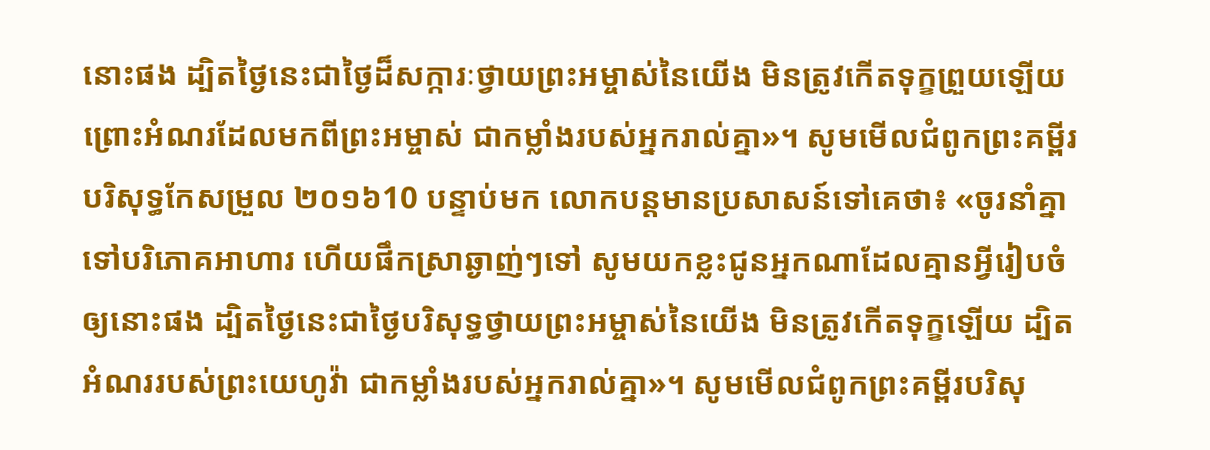នោះផង ដ្បិតថ្ងៃនេះជាថ្ងៃដ៏សក្ការៈថ្វាយព្រះអម្ចាស់នៃយើង មិនត្រូវកើតទុក្ខព្រួយឡើយ ព្រោះអំណរដែលមកពីព្រះអម្ចាស់ ជាកម្លាំងរបស់អ្នករាល់គ្នា»។ សូមមើលជំពូកព្រះគម្ពីរបរិសុទ្ធកែសម្រួល ២០១៦10 បន្ទាប់មក លោកបន្តមានប្រសាសន៍ទៅគេថា៖ «ចូរនាំគ្នាទៅបរិភោគអាហារ ហើយផឹកស្រាឆ្ងាញ់ៗទៅ សូមយកខ្លះជូនអ្នកណាដែលគ្មានអ្វីរៀបចំឲ្យនោះផង ដ្បិតថ្ងៃនេះជាថ្ងៃបរិសុទ្ធថ្វាយព្រះអម្ចាស់នៃយើង មិនត្រូវកើតទុក្ខឡើយ ដ្បិតអំណររបស់ព្រះយេហូវ៉ា ជាកម្លាំងរបស់អ្នករាល់គ្នា»។ សូមមើលជំពូកព្រះគម្ពីរបរិសុ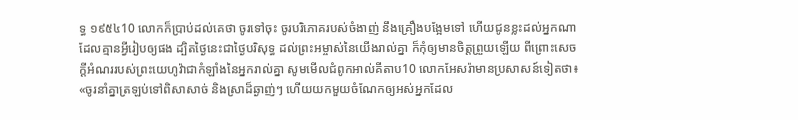ទ្ធ ១៩៥៤10 លោកក៏ប្រាប់ដល់គេថា ចូរទៅចុះ ចូរបរិភោគរបស់ចំងាញ់ នឹងគ្រឿងបង្អែមទៅ ហើយជូនខ្លះដល់អ្នកណាដែលគ្មានអ្វីរៀបឲ្យផង ដ្បិតថ្ងៃនេះជាថ្ងៃបរិសុទ្ធ ដល់ព្រះអម្ចាស់នៃយើងរាល់គ្នា ក៏កុំឲ្យមានចិត្តព្រួយឡើយ ពីព្រោះសេចក្ដីអំណររបស់ព្រះយេហូវ៉ាជាកំឡាំងនៃអ្នករាល់គ្នា សូមមើលជំពូកអាល់គីតាប10 លោកអែសរ៉ាមានប្រសាសន៍ទៀតថា៖ «ចូរនាំគ្នាត្រឡប់ទៅពិសាសាច់ និងស្រាដ៏ឆ្ងាញ់ៗ ហើយយកមួយចំណែកឲ្យអស់អ្នកដែល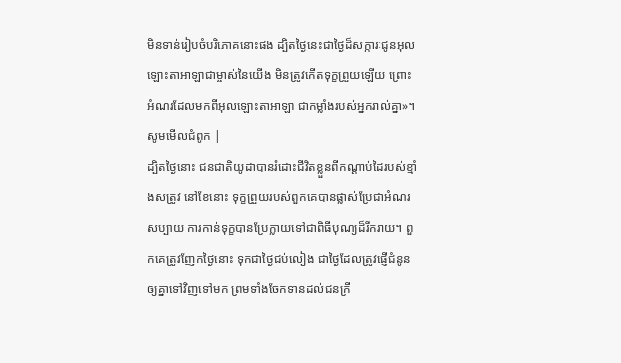មិនទាន់រៀបចំបរិភោគនោះផង ដ្បិតថ្ងៃនេះជាថ្ងៃដ៏សក្ការៈជូនអុលឡោះតាអាឡាជាម្ចាស់នៃយើង មិនត្រូវកើតទុក្ខព្រួយឡើយ ព្រោះអំណរដែលមកពីអុលឡោះតាអាឡា ជាកម្លាំងរបស់អ្នករាល់គ្នា»។ សូមមើលជំពូក |
ដ្បិតថ្ងៃនោះ ជនជាតិយូដាបានរំដោះជីវិតខ្លួនពីកណ្ដាប់ដៃរបស់ខ្មាំងសត្រូវ នៅខែនោះ ទុក្ខព្រួយរបស់ពួកគេបានផ្លាស់ប្រែជាអំណរសប្បាយ ការកាន់ទុក្ខបានប្រែក្លាយទៅជាពិធីបុណ្យដ៏រីករាយ។ ពួកគេត្រូវញែកថ្ងៃនោះ ទុកជាថ្ងៃជប់លៀង ជាថ្ងៃដែលត្រូវផ្ញើជំនូនឲ្យគ្នាទៅវិញទៅមក ព្រមទាំងចែកទានដល់ជនក្រី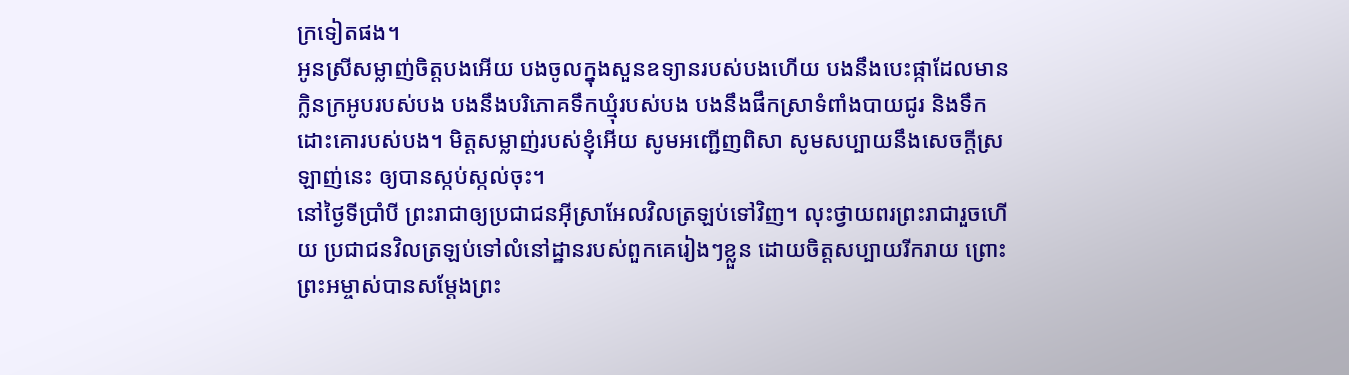ក្រទៀតផង។
អូនស្រីសម្លាញ់ចិត្តបងអើយ បងចូលក្នុងសួនឧទ្យានរបស់បងហើយ បងនឹងបេះផ្កាដែលមានក្លិនក្រអូបរបស់បង បងនឹងបរិភោគទឹកឃ្មុំរបស់បង បងនឹងផឹកស្រាទំពាំងបាយជូរ និងទឹកដោះគោរបស់បង។ មិត្តសម្លាញ់របស់ខ្ញុំអើយ សូមអញ្ជើញពិសា សូមសប្បាយនឹងសេចក្ដីស្រឡាញ់នេះ ឲ្យបានស្កប់ស្កល់ចុះ។
នៅថ្ងៃទីប្រាំបី ព្រះរាជាឲ្យប្រជាជនអ៊ីស្រាអែលវិលត្រឡប់ទៅវិញ។ លុះថ្វាយពរព្រះរាជារួចហើយ ប្រជាជនវិលត្រឡប់ទៅលំនៅដ្ឋានរបស់ពួកគេរៀងៗខ្លួន ដោយចិត្តសប្បាយរីករាយ ព្រោះព្រះអម្ចាស់បានសម្តែងព្រះ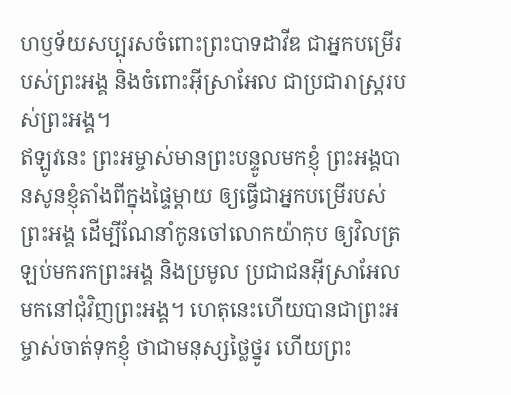ហឫទ័យសប្បុរសចំពោះព្រះបាទដាវីឌ ជាអ្នកបម្រើរបស់ព្រះអង្គ និងចំពោះអ៊ីស្រាអែល ជាប្រជារាស្ត្ររបស់ព្រះអង្គ។
ឥឡូវនេះ ព្រះអម្ចាស់មានព្រះបន្ទូលមកខ្ញុំ ព្រះអង្គបានសូនខ្ញុំតាំងពីក្នុងផ្ទៃម្ដាយ ឲ្យធ្វើជាអ្នកបម្រើរបស់ព្រះអង្គ ដើម្បីណែនាំកូនចៅលោកយ៉ាកុប ឲ្យវិលត្រឡប់មករកព្រះអង្គ និងប្រមូល ប្រជាជនអ៊ីស្រាអែលមកនៅជុំវិញព្រះអង្គ។ ហេតុនេះហើយបានជាព្រះអម្ចាស់ចាត់ទុកខ្ញុំ ថាជាមនុស្សថ្លៃថ្នូរ ហើយព្រះ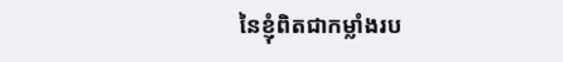នៃខ្ញុំពិតជាកម្លាំងរប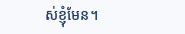ស់ខ្ញុំមែន។